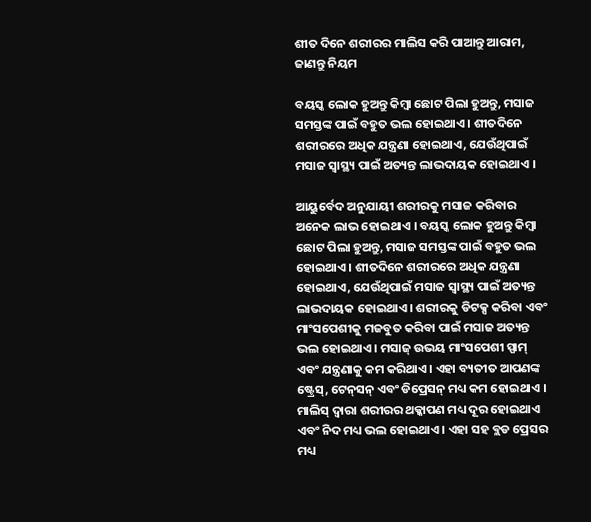ଶୀତ ଦିନେ ଶରୀରର ମାଲିସ କରି ପାଆନ୍ତୁ ଆରାମ, ଜାଣନ୍ତୁ ନିୟମ

ବୟସ୍କ ଲୋକ ହୁଅନ୍ତୁ କିମ୍ବା ଛୋଟ ପିଲା ହୁଅନ୍ତୁ, ମସାଜ ସମସ୍ତଙ୍କ ପାଇଁ ବହୁତ ଭଲ ହୋଇଥାଏ । ଶୀତଦିନେ ଶରୀରରେ ଅଧିକ ଯନ୍ତ୍ରଣା ହୋଇଥାଏ, ଯେଉଁଥିପାଇଁ ମସାଜ ସ୍ୱାସ୍ଥ୍ୟ ପାଇଁ ଅତ୍ୟନ୍ତ ଲାଭଦାୟକ ହୋଇଥାଏ ।

ଆୟୁର୍ବେଦ ଅନୁଯାୟୀ ଶରୀରକୁ ମସାଜ କରିବାର ଅନେକ ଲାଭ ହୋଇଥାଏ । ବୟସ୍କ ଲୋକ ହୁଅନ୍ତୁ କିମ୍ବା ଛୋଟ ପିଲା ହୁଅନ୍ତୁ, ମସାଜ ସମସ୍ତଙ୍କ ପାଇଁ ବହୁତ ଭଲ ହୋଇଥାଏ । ଶୀତଦିନେ ଶରୀରରେ ଅଧିକ ଯନ୍ତ୍ରଣା ହୋଇଥାଏ, ଯେଉଁଥିପାଇଁ ମସାଜ ସ୍ୱାସ୍ଥ୍ୟ ପାଇଁ ଅତ୍ୟନ୍ତ ଲାଭଦାୟକ ହୋଇଥାଏ । ଶରୀରକୁ ଡିଟକ୍ସ କରିବା ଏବଂ ମାଂସପେଶୀକୁ ମଜବୁତ କରିବା ପାଇଁ ମସାଜ ଅତ୍ୟନ୍ତ ଭଲ ହୋଇଥାଏ । ମସାଜ୍ ଉଭୟ ମାଂସପେଶୀ ସ୍ପାମ୍ ଏବଂ ଯନ୍ତ୍ରଣାକୁ କମ କରିଥାଏ । ଏହା ବ୍ୟତୀତ ଆପଣଙ୍କ ଷ୍ଟ୍ରେସ୍‌, ଟେନ୍‌ସନ୍‌ ଏବଂ ଡିପ୍ରେସନ୍‌ ମଧ୍ୟ କମ ହୋଇଥାଏ । ମାଲିସ୍ ଦ୍ୱାରା ଶରୀରର ଥକ୍କାପଣ ମଧ୍ୟ ଦୂର ହୋଇଥାଏ ଏବଂ ନିଦ ମଧ୍ୟ ଭଲ ହୋଇଥାଏ । ଏହା ସହ ବ୍ଲଡ ପ୍ରେସର ମଧ୍ୟ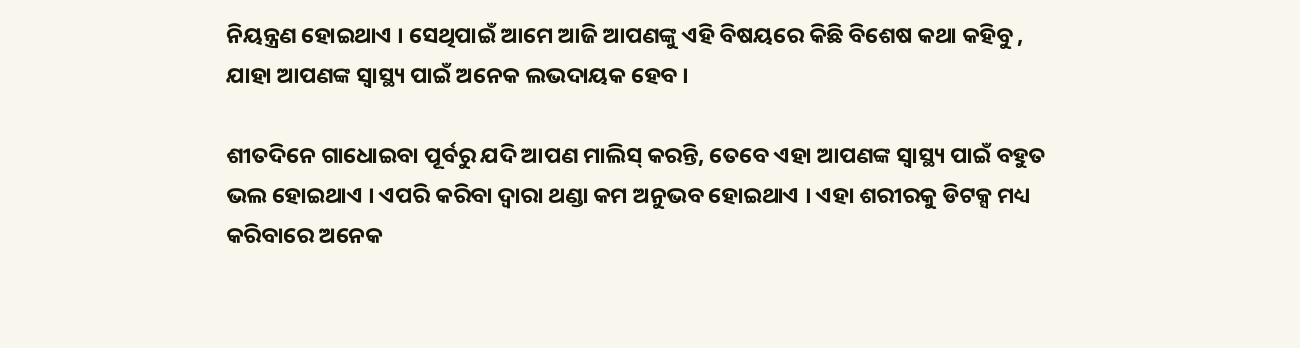ନିୟନ୍ତ୍ରଣ ହୋଇଥାଏ । ସେଥିପାଇଁ ଆମେ ଆଜି ଆପଣଙ୍କୁ ଏହି ବିଷୟରେ କିଛି ବିଶେଷ କଥା କହିବୁ , ଯାହା ଆପଣଙ୍କ ସ୍ୱାସ୍ଥ୍ୟ ପାଇଁ ଅନେକ ଲଭଦାୟକ ହେବ ।

ଶୀତଦିନେ ଗାଧୋଇବା ପୂର୍ବରୁ ଯଦି ଆପଣ ମାଲିସ୍ କରନ୍ତି, ତେବେ ଏହା ଆପଣଙ୍କ ସ୍ୱାସ୍ଥ୍ୟ ପାଇଁ ବହୁତ ଭଲ ହୋଇଥାଏ । ଏପରି କରିବା ଦ୍ୱାରା ଥଣ୍ଡା କମ ଅନୁଭବ ହୋଇଥାଏ । ଏହା ଶରୀରକୁ ଡିଟକ୍ସ ମଧ୍ୟ କରିବାରେ ଅନେକ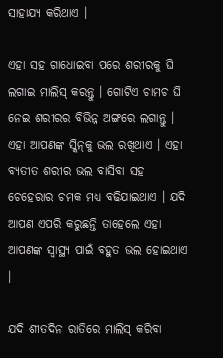ସାହାଯ୍ୟ କରିଥାଏ ।

ଏହା ସହ ଗାଧୋଇବା ପରେ ଶରୀରକୁ ଘି ଲଗାଇ ମାଲିସ୍ କରନ୍ତୁ । ଗୋଟିଏ ଚାମଚ ଘି ନେଇ ଶରୀରର ବିଭିନ୍ନ ଅଙ୍ଗରେ ଲଗାନ୍ତୁ । ଏହା ଆପଣଙ୍କ ସ୍କିନ୍‌କୁ ଭଲ ରଖିଥାଏ । ଏହା ବ୍ୟତୀତ ଶରୀର ଭଲ ବାସିବା ସହ ଚେହେରାର ଚମକ ମଧ୍ୟ ବଢିଯାଇଥାଏ । ଯଦି ଆପଣ ଏପରି କରୁଛନ୍ତି ତାହେଲେ ଏହା ଆପଣଙ୍କ ସ୍ୱାସ୍ଥ୍ୟ ପାଇଁ ବହୁତ ଭଲ ହୋଇଥାଏ ।

ଯଦି ଶୀତଦିନ ରାତିରେ ମାଲିସ୍ କରିବା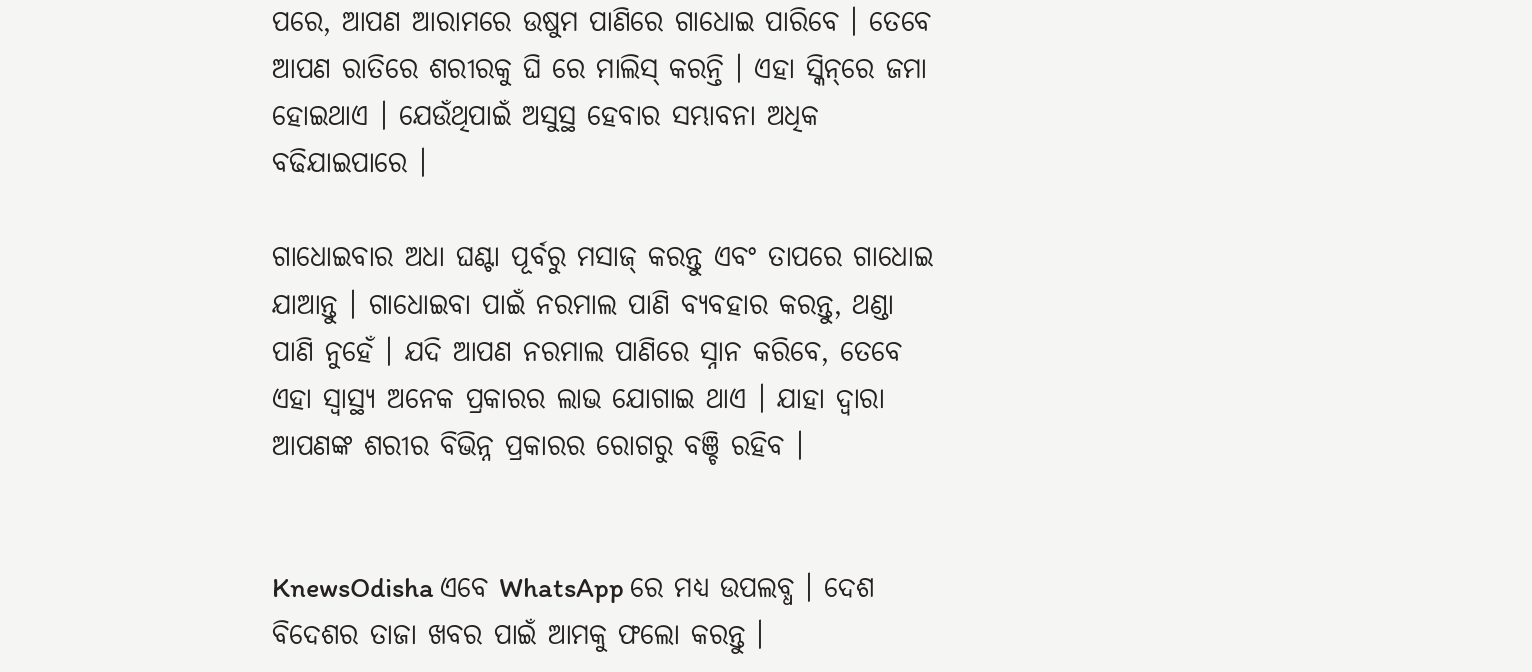ପରେ, ଆପଣ ଆରାମରେ ଉଷୁମ ପାଣିରେ ଗାଧୋଇ ପାରିବେ । ତେବେ ଆପଣ ରାତିରେ ଶରୀରକୁ ଘି ରେ ମାଲିସ୍ କରନ୍ତି । ଏହା ସ୍କିନ୍‌ରେ ଜମା ହୋଇଥାଏ । ଯେଉଁଥିପାଇଁ ଅସୁସ୍ଥ ହେବାର ସମ୍ଭାବନା ଅଧିକ ବଢିଯାଇପାରେ ।

ଗାଧୋଇବାର ଅଧା ଘଣ୍ଟା ପୂର୍ବରୁ ମସାଜ୍ କରନ୍ତୁ ଏବଂ ତାପରେ ଗାଧୋଇ ଯାଆନ୍ତୁ । ଗାଧୋଇବା ପାଇଁ ନରମାଲ ପାଣି ବ୍ୟବହାର କରନ୍ତୁ, ଥଣ୍ଡା ପାଣି ନୁହେଁ । ଯଦି ଆପଣ ନରମାଲ ପାଣିରେ ସ୍ନାନ କରିବେ, ତେବେ ଏହା ସ୍ୱାସ୍ଥ୍ୟ ଅନେକ ପ୍ରକାରର ଲାଭ ଯୋଗାଇ ଥାଏ । ଯାହା ଦ୍ୱାରା ଆପଣଙ୍କ ଶରୀର ବିଭିନ୍ନ ପ୍ରକାରର ରୋଗରୁ ବଞ୍ଚି ରହିବ ।


KnewsOdisha ଏବେ WhatsApp ରେ ମଧ୍ୟ ଉପଲବ୍ଧ । ଦେଶ ବିଦେଶର ତାଜା ଖବର ପାଇଁ ଆମକୁ ଫଲୋ କରନ୍ତୁ ।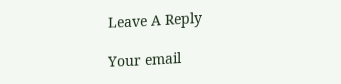Leave A Reply

Your email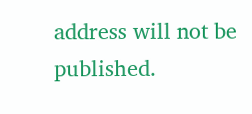address will not be published.